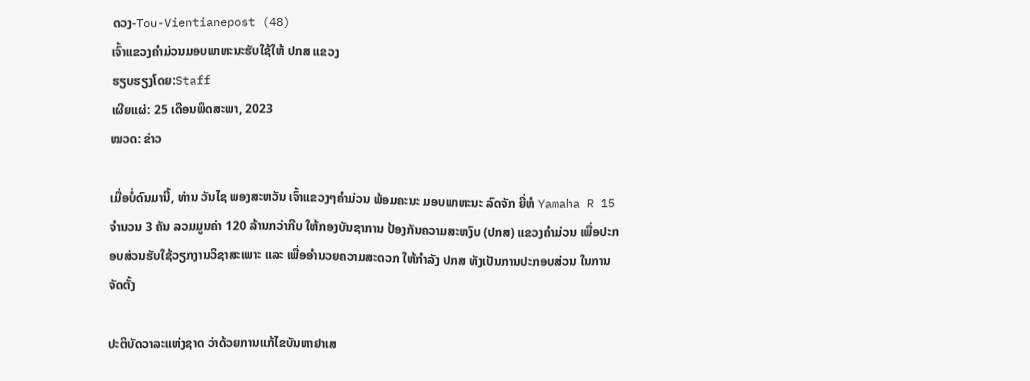ດວງ-Tou-Vientianepost (48)
ເຈົ້າແຂວງຄຳມ່ວນມອບພາຫະນະຮັບໃຊ້ໃຫ້ ປກສ ແຂວງ
ຮຽບຮຽງໂດຍ:Staff
ເຜີຍແຜ່: 25 ເດືອນພຶດສະພາ, 2023
ໝວດ: ຂ່າວ

ເມື່ອບໍ່ດົນມານີ້, ທ່ານ ວັນໄຊ ພອງສະຫວັນ ເຈົ້າແຂວງໆຄຳມ່ວນ ພ້ອມຄະນະ ມອບພາຫະນະ ລົດຈັກ ຍີ່ຫໍ Yamaha R 15 ຈຳນວນ 3 ຄັນ ລວມມູນຄ່າ 120 ລ້ານກວ່າກີບ ໃຫ້ກອງບັນຊາການ ປ້ອງກັນຄວາມສະຫງົບ (ປກສ) ແຂວງຄຳມ່ວນ ເພື່ອປະກອບສ່ວນຮັບໃຊ້ວຽກງານວິຊາສະເພາະ ແລະ ເພື່ອອຳນວຍຄວາມສະດວກ ໃຫ້ກຳລັງ ປກສ ທັງເປັນການປະກອບສ່ວນ ໃນການຈັດຕັ້ງ

ປະຕິບັດວາລະແຫ່ງຊາດ ວ່າດ້ວຍການແກ້ໄຂບັນຫາຢາເສ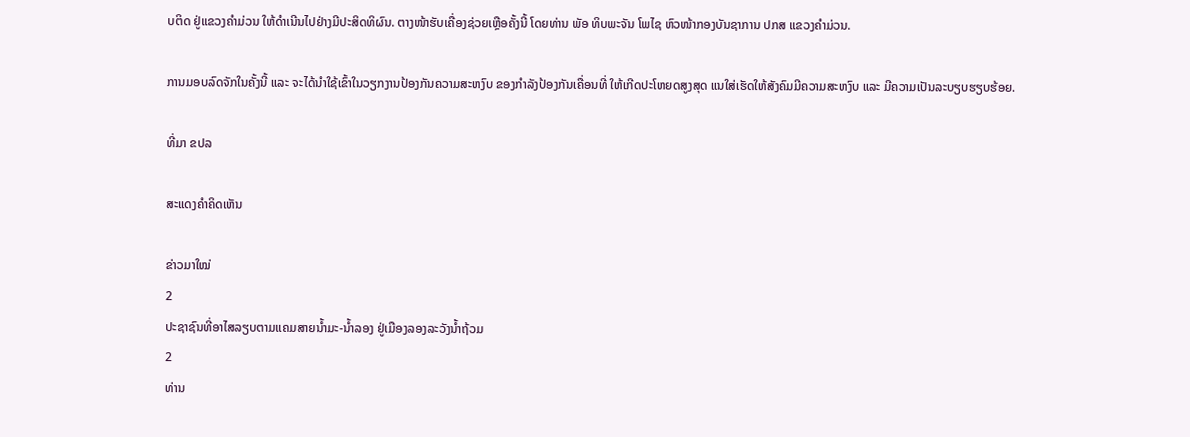ບຕິດ ຢູ່ແຂວງຄຳມ່ວນ ໃຫ້ດໍາເນີນໄປຢ່າງມີປະສິດທິຜົນ. ຕາງໜ້າຮັບເຄື່ອງຊ່ວຍເຫຼືອຄັ້ງນີ້ ໂດຍທ່ານ ພັອ ທິບພະຈັນ ໂພໄຊ ຫົວໜ້າກອງບັນຊາການ ປກສ ແຂວງຄຳມ່ວນ.

ການມອບລົດຈັກໃນຄັ້ງນີ້ ແລະ ຈະໄດ້ນຳໃຊ້ເຂົ້າໃນວຽກງານປ້ອງກັນຄວາມສະຫງົບ ຂອງກຳລັງປ້ອງກັນເຄື່ອນທີ່ ໃຫ້ເກີດປະໂຫຍດສູງສຸດ ແນໃສ່ເຮັດໃຫ້ສັງຄົມມີຄວາມສະຫງົບ ແລະ ມີຄວາມເປັນລະບຽບຮຽບຮ້ອຍ.

ທີ່ມາ ຂປລ

ສະແດງຄຳຄິດເຫັນ

ຂ່າວມາໃໝ່
2
ປະຊາຊົນທີ່ອາໄສລຽບຕາມແຄມສາຍນໍ້າມະ-ນໍ້າລອງ ຢູ່ເມືອງລອງລະວັງນໍ້າຖ້ວມ
2
ທ່ານ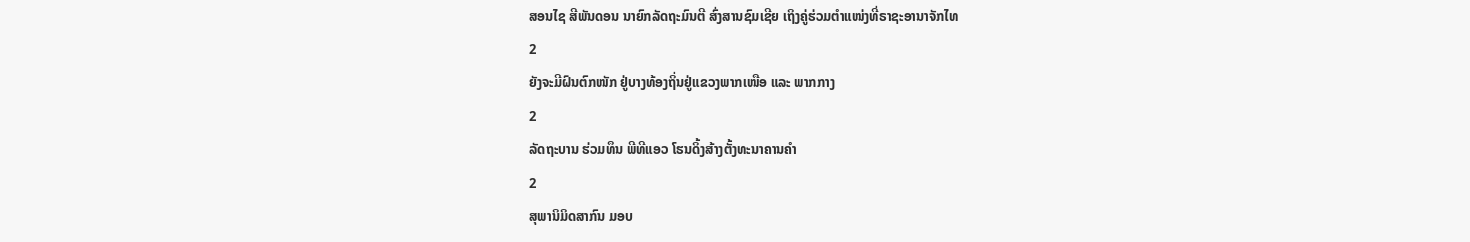ສອນໄຊ ສີພັນດອນ ນາຍົກລັດຖະມົນຕີ ສົ່ງສານຊົມເຊີຍ ເຖິງຄູ່ຮ່ວມຕຳແໜ່ງທີ່ຣາຊະອານາຈັກໄທ
2
ຍັງຈະມີຝົນຕົກໜັກ ຢູ່ບາງທ້ອງຖິ່ນຢູ່ແຂວງພາກເໜືອ ແລະ ພາກກາງ
2
ລັດຖະບານ ຮ່ວມທຶນ ພີທີແອວ ໂຮນດິ້ງສ້າງຕັ້ງທະນາຄານຄຳ
2
ສຸພານິມິດສາກົນ ມອບ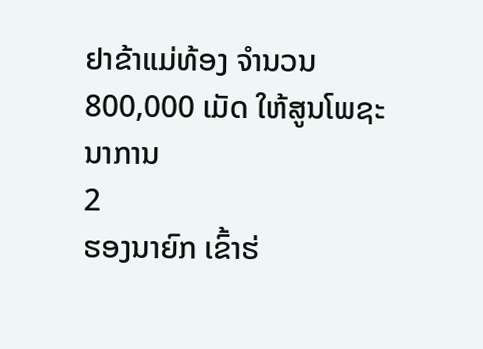ຢາຂ້າແມ່ທ້ອງ ຈຳນວນ 800,000 ເມັດ ໃຫ້ສູນໂພຊະນາການ
2
ຮອງນາຍົກ ເຂົ້າຮ່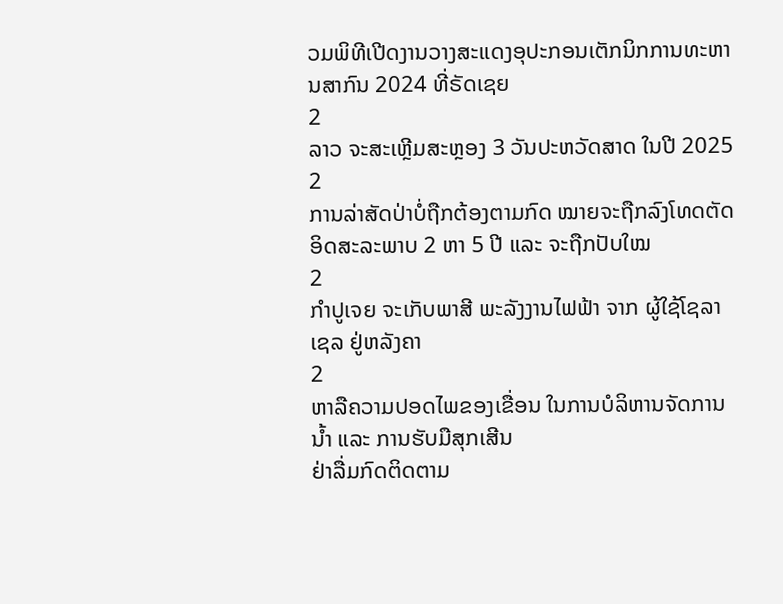ວມພິທີເປີດງານວາງສະແດງອຸປະກອນເຕັກນິກການທະຫານສາກົນ 2024 ທີ່ຣັດເຊຍ
2
ລາວ ຈະສະເຫຼີມສະຫຼອງ 3 ວັນປະຫວັດສາດ ໃນປີ 2025
2
ການລ່າສັດປ່າບໍ່ຖືກຕ້ອງຕາມກົດ ໝາຍຈະຖືກລົງໂທດຕັດອິດສະລະພາບ 2 ຫາ 5 ປີ ແລະ ຈະຖືກປັບໃໝ
2
ກຳປູເຈຍ ຈະເກັບພາສີ ພະລັງງານໄຟຟ້າ ຈາກ ຜູ້ໃຊ້ໂຊລາເຊລ ຢູ່ຫລັງຄາ
2
ຫາລືຄວາມປອດໄພຂອງເຂື່ອນ ໃນການບໍລິຫານຈັດການນໍ້າ ແລະ ການຮັບມືສຸກເສີນ
ຢ່າລື່ມກົດຕິດຕາມ